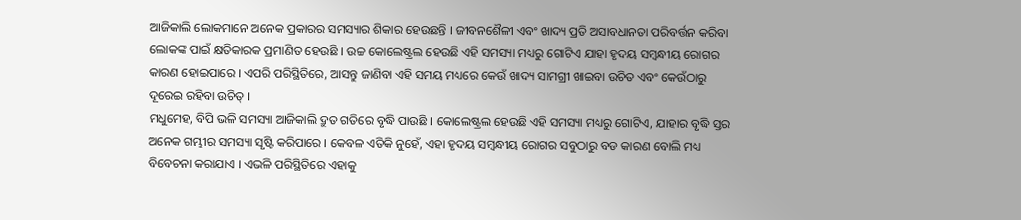ଆଜିକାଲି ଲୋକମାନେ ଅନେକ ପ୍ରକାରର ସମସ୍ୟାର ଶିକାର ହେଉଛନ୍ତି । ଜୀବନଶୈଳୀ ଏବଂ ଖାଦ୍ୟ ପ୍ରତି ଅସାବଧାନତା ପରିବର୍ତ୍ତନ କରିବା ଲୋକଙ୍କ ପାଇଁ କ୍ଷତିକାରକ ପ୍ରମାଣିତ ହେଉଛି । ଉଚ୍ଚ କୋଲେଷ୍ଟ୍ରଲ ହେଉଛି ଏହି ସମସ୍ୟା ମଧ୍ୟରୁ ଗୋଟିଏ ଯାହା ହୃଦୟ ସମ୍ବନ୍ଧୀୟ ରୋଗର କାରଣ ହୋଇପାରେ । ଏପରି ପରିସ୍ଥିତିରେ, ଆସନ୍ତୁ ଜାଣିବା ଏହି ସମୟ ମଧ୍ୟରେ କେଉଁ ଖାଦ୍ୟ ସାମଗ୍ରୀ ଖାଇବା ଉଚିତ ଏବଂ କେଉଁଠାରୁ ଦୂରେଇ ରହିବା ଉଚିତ୍ ।
ମଧୁମେହ, ବିପି ଭଳି ସମସ୍ୟା ଆଜିକାଲି ଦ୍ରୁତ ଗତିରେ ବୃଦ୍ଧି ପାଉଛି । କୋଲେଷ୍ଟ୍ରଲ ହେଉଛି ଏହି ସମସ୍ୟା ମଧ୍ୟରୁ ଗୋଟିଏ, ଯାହାର ବୃଦ୍ଧି ସ୍ତର ଅନେକ ଗମ୍ଭୀର ସମସ୍ୟା ସୃଷ୍ଟି କରିପାରେ । କେବଳ ଏତିକି ନୁହେଁ, ଏହା ହୃଦୟ ସମ୍ବନ୍ଧୀୟ ରୋଗର ସବୁଠାରୁ ବଡ କାରଣ ବୋଲି ମଧ୍ୟ ବିବେଚନା କରାଯାଏ । ଏଭଳି ପରିସ୍ଥିତିରେ ଏହାକୁ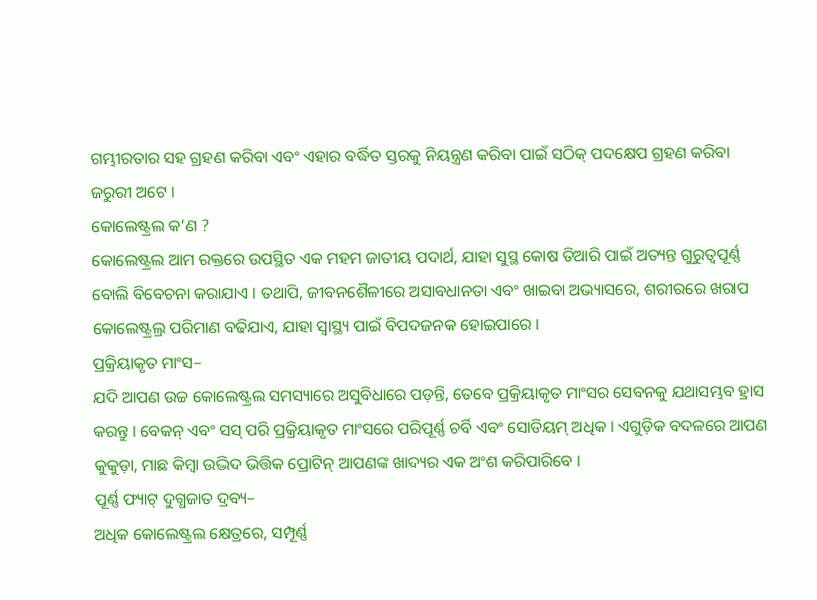ଗମ୍ଭୀରତାର ସହ ଗ୍ରହଣ କରିବା ଏବଂ ଏହାର ବର୍ଦ୍ଧିତ ସ୍ତରକୁ ନିୟନ୍ତ୍ରଣ କରିବା ପାଇଁ ସଠିକ୍ ପଦକ୍ଷେପ ଗ୍ରହଣ କରିବା ଜରୁରୀ ଅଟେ ।
କୋଲେଷ୍ଟ୍ରଲ କ’ଣ ?
କୋଲେଷ୍ଟ୍ରଲ ଆମ ରକ୍ତରେ ଉପସ୍ଥିତ ଏକ ମହମ ଜାତୀୟ ପଦାର୍ଥ, ଯାହା ସୁସ୍ଥ କୋଷ ତିଆରି ପାଇଁ ଅତ୍ୟନ୍ତ ଗୁରୁତ୍ୱପୂର୍ଣ୍ଣ ବୋଲି ବିବେଚନା କରାଯାଏ । ତଥାପି, ଜୀବନଶୈଳୀରେ ଅସାବଧାନତା ଏବଂ ଖାଇବା ଅଭ୍ୟାସରେ, ଶରୀରରେ ଖରାପ କୋଲେଷ୍ଟ୍ରଲ୍ର ପରିମାଣ ବଢିଯାଏ, ଯାହା ସ୍ୱାସ୍ଥ୍ୟ ପାଇଁ ବିପଦଜନକ ହୋଇପାରେ ।
ପ୍ରକ୍ରିୟାକୃତ ମାଂସ–
ଯଦି ଆପଣ ଉଚ୍ଚ କୋଲେଷ୍ଟ୍ରଲ ସମସ୍ୟାରେ ଅସୁବିଧାରେ ପଡ଼ନ୍ତି, ତେବେ ପ୍ରକ୍ରିୟାକୃତ ମାଂସର ସେବନକୁ ଯଥାସମ୍ଭବ ହ୍ରାସ କରନ୍ତୁ । ବେକନ୍ ଏବଂ ସସ୍ ପରି ପ୍ରକ୍ରିୟାକୃତ ମାଂସରେ ପରିପୂର୍ଣ୍ଣ ଚର୍ବି ଏବଂ ସୋଡିୟମ୍ ଅଧିକ । ଏଗୁଡ଼ିକ ବଦଳରେ ଆପଣ କୁକୁଡ଼ା, ମାଛ କିମ୍ବା ଉଦ୍ଭିଦ ଭିତ୍ତିକ ପ୍ରୋଟିନ୍ ଆପଣଙ୍କ ଖାଦ୍ୟର ଏକ ଅଂଶ କରିପାରିବେ ।
ପୂର୍ଣ୍ଣ ଫ୍ୟାଟ୍ ଦୁଗ୍ଧଜାତ ଦ୍ରବ୍ୟ–
ଅଧିକ କୋଲେଷ୍ଟ୍ରଲ କ୍ଷେତ୍ରରେ, ସମ୍ପୂର୍ଣ୍ଣ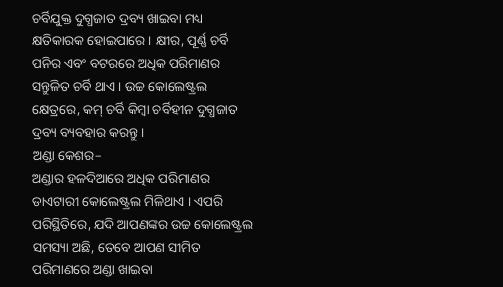ଚର୍ବିଯୁକ୍ତ ଦୁଗ୍ଧଜାତ ଦ୍ରବ୍ୟ ଖାଇବା ମଧ୍ୟ କ୍ଷତିକାରକ ହୋଇପାରେ । କ୍ଷୀର, ପୂର୍ଣ୍ଣ ଚର୍ବି ପନିର ଏବଂ ବଟରରେ ଅଧିକ ପରିମାଣର ସନ୍ତୁଳିତ ଚର୍ବି ଥାଏ । ଉଚ୍ଚ କୋଲେଷ୍ଟ୍ରଲ କ୍ଷେତ୍ରରେ, କମ୍ ଚର୍ବି କିମ୍ବା ଚର୍ବିହୀନ ଦୁଗ୍ଧଜାତ ଦ୍ରବ୍ୟ ବ୍ୟବହାର କରନ୍ତୁ ।
ଅଣ୍ଡା କେଶର–
ଅଣ୍ଡାର ହଳଦିଆରେ ଅଧିକ ପରିମାଣର ଡାଏଟାରୀ କୋଲେଷ୍ଟ୍ରଲ ମିଳିଥାଏ । ଏପରି ପରିସ୍ଥିତିରେ, ଯଦି ଆପଣଙ୍କର ଉଚ୍ଚ କୋଲେଷ୍ଟ୍ରଲ ସମସ୍ୟା ଅଛି, ତେବେ ଆପଣ ସୀମିତ ପରିମାଣରେ ଅଣ୍ଡା ଖାଇବା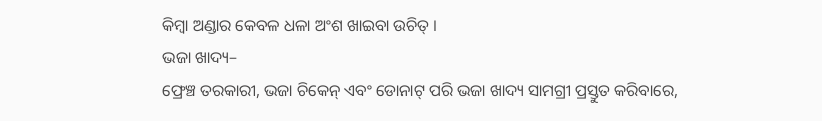କିମ୍ବା ଅଣ୍ଡାର କେବଳ ଧଳା ଅଂଶ ଖାଇବା ଉଚିତ୍ ।
ଭଜା ଖାଦ୍ୟ–
ଫ୍ରେଞ୍ଚ ତରକାରୀ, ଭଜା ଚିକେନ୍ ଏବଂ ଡୋନାଟ୍ ପରି ଭଜା ଖାଦ୍ୟ ସାମଗ୍ରୀ ପ୍ରସ୍ତୁତ କରିବାରେ,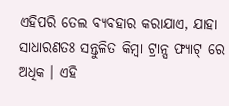ଏହିପରି ତେଲ ବ୍ୟବହାର କରାଯାଏ, ଯାହା ସାଧାରଣତଃ ସନ୍ତୁଳିତ କିମ୍ବା ଟ୍ରାନ୍ସ ଫ୍ୟାଟ୍ ରେ ଅଧିକ । ଏହି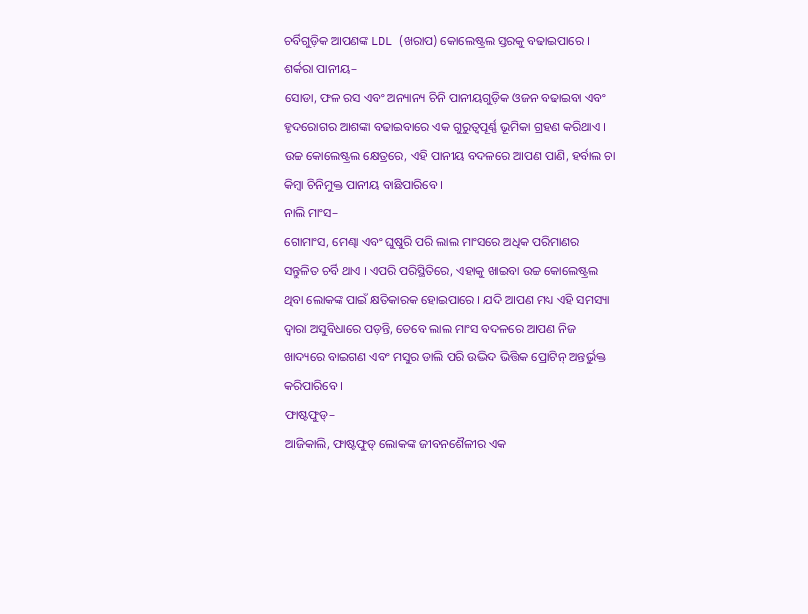ଚର୍ବିଗୁଡ଼ିକ ଆପଣଙ୍କ LDL (ଖରାପ) କୋଲେଷ୍ଟ୍ରଲ ସ୍ତରକୁ ବଢାଇପାରେ ।
ଶର୍କରା ପାନୀୟ–
ସୋଡା, ଫଳ ରସ ଏବଂ ଅନ୍ୟାନ୍ୟ ଚିନି ପାନୀୟଗୁଡ଼ିକ ଓଜନ ବଢାଇବା ଏବଂ ହୃଦରୋଗର ଆଶଙ୍କା ବଢାଇବାରେ ଏକ ଗୁରୁତ୍ୱପୂର୍ଣ୍ଣ ଭୂମିକା ଗ୍ରହଣ କରିଥାଏ । ଉଚ୍ଚ କୋଲେଷ୍ଟ୍ରଲ କ୍ଷେତ୍ରରେ, ଏହି ପାନୀୟ ବଦଳରେ ଆପଣ ପାଣି, ହର୍ବାଲ ଚା କିମ୍ବା ଚିନିମୁକ୍ତ ପାନୀୟ ବାଛିପାରିବେ ।
ନାଲି ମାଂସ–
ଗୋମାଂସ, ମେଣ୍ଢା ଏବଂ ଘୁଷୁରି ପରି ଲାଲ ମାଂସରେ ଅଧିକ ପରିମାଣର ସନ୍ତୁଳିତ ଚର୍ବି ଥାଏ । ଏପରି ପରିସ୍ଥିତିରେ, ଏହାକୁ ଖାଇବା ଉଚ୍ଚ କୋଲେଷ୍ଟ୍ରଲ ଥିବା ଲୋକଙ୍କ ପାଇଁ କ୍ଷତିକାରକ ହୋଇପାରେ । ଯଦି ଆପଣ ମଧ୍ୟ ଏହି ସମସ୍ୟା ଦ୍ୱାରା ଅସୁବିଧାରେ ପଡ଼ନ୍ତି, ତେବେ ଲାଲ ମାଂସ ବଦଳରେ ଆପଣ ନିଜ ଖାଦ୍ୟରେ ବାଇଗଣ ଏବଂ ମସୁର ଡାଲି ପରି ଉଦ୍ଭିଦ ଭିତ୍ତିକ ପ୍ରୋଟିନ୍ ଅନ୍ତର୍ଭୁକ୍ତ କରିପାରିବେ ।
ଫାଷ୍ଟଫୁଡ୍–
ଆଜିକାଲି, ଫାଷ୍ଟଫୁଡ୍ ଲୋକଙ୍କ ଜୀବନଶୈଳୀର ଏକ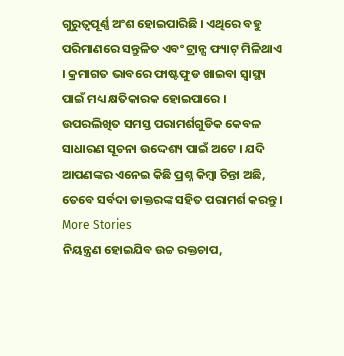ଗୁରୁତ୍ୱପୂର୍ଣ୍ଣ ଅଂଶ ହୋଇପାରିଛି । ଏଥିରେ ବହୁ ପରିମାଣରେ ସନ୍ତୁଳିତ ଏବଂ ଟ୍ରାନ୍ସ ଫ୍ୟାଟ୍ ମିଳିଥାଏ । କ୍ରମାଗତ ଭାବରେ ଫାଷ୍ଟଫୁଡ ଖାଇବା ସ୍ୱାସ୍ଥ୍ୟ ପାଇଁ ମଧ୍ୟ କ୍ଷତିକାରକ ହୋଇପାରେ ।
ଉପରଲିଖିତ ସମସ୍ତ ପରାମର୍ଶଗୁଡିକ କେବଳ ସାଧାରଣ ସୂଚନା ଉଦ୍ଦେଶ୍ୟ ପାଇଁ ଅଟେ । ଯଦି ଆପଣଙ୍କର ଏନେଇ କିଛି ପ୍ରଶ୍ନ କିମ୍ବା ଚିନ୍ତା ଅଛି, ତେବେ ସର୍ବଦା ଡାକ୍ତରଙ୍କ ସହିତ ପରାମର୍ଶ କରନ୍ତୁ ।
More Stories
ନିୟନ୍ତ୍ରଣ ହୋଇଯିବ ଉଚ୍ଚ ରକ୍ତଚାପ,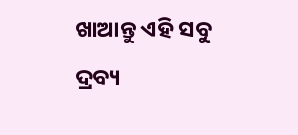ଖାଆନ୍ତୁ ଏହି ସବୁ ଦ୍ରବ୍ୟ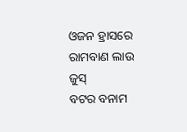ଓଜନ ହ୍ରାସରେ ରାମବାଣ ଲାଉ ଜୁସ୍
ବଟର ବନାମ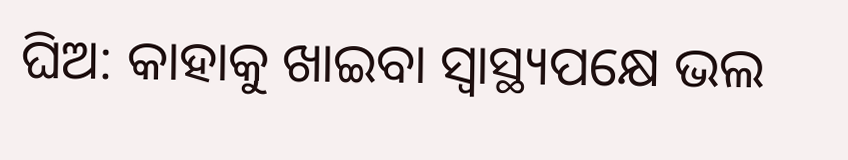ଘିଅ: କାହାକୁ ଖାଇବା ସ୍ବାସ୍ଥ୍ୟପକ୍ଷେ ଭଲ